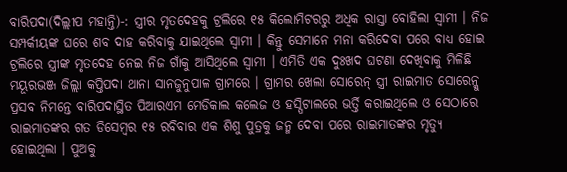ବାରିପଦା(ଦିଲ୍ଲୀପ ମହାନ୍ତି)-: ସ୍ତ୍ରୀର ମୃତଦେହକୁ ଟ୍ରଲିରେ ୧୫ କିଲୋମିଟରରୁ ଅଧିକ ରାସ୍ତା ବୋହିଲା ସ୍ୱାମୀ । ନିଜ ସମ୍ପର୍କୀୟଙ୍କ ଘରେ ଶବ ଦାହ କରିବାକୁ ଯାଇଥିଲେ ସ୍ୱାମୀ । କିନ୍ତୁ ସେମାନେ ମନା କରିଦେବା ପରେ ବାଧ୍ୟ ହୋଇ ଟ୍ରଲିରେ ସ୍ତ୍ରୀଙ୍କ ମୃତଦେହ ନେଇ ନିଜ ଗାଁକୁ ଆସିଥିଲେ ସ୍ୱାମୀ । ଏମିତି ଏକ ଦୁଃଖଦ ଘଟଣା ଦେଖିବାକୁ ମିଳିଛି ମୟୂରଭଞ୍ଜ ଜିଲ୍ଲା କପ୍ତିପଦା ଥାନା ସାନଜୁନୁପାଳ ଗ୍ରାମରେ । ଗ୍ରାମର ଖେଲା ସୋରେନ୍ ସ୍ତ୍ରୀ ରାଇମାତ ସୋରେନ୍କୁ ପ୍ରସବ ନିମନ୍ତେ ବାରିପଦାସ୍ଥିତ ପିଆରଏମ ମେଡିକାଲ କଲେଜ ଓ ହସ୍ପିଟାଲରେ ଭର୍ତ୍ତି କରାଇଥିଲେ ଓ ସେଠାରେ ରାଇମାତଙ୍କର ଗତ ଡିସେମ୍ବର ୧୫ ରବିବାର ଏକ ଶିଶୁ ପୁତ୍ରକୁ ଜନ୍ମ ଦେବା ପରେ ରାଇମାତଙ୍କର ମୃତ୍ୟୁ ହୋଇଥିଲା । ପୁଅକୁ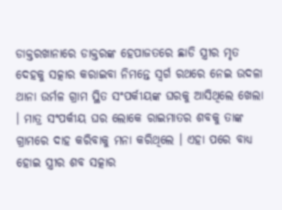ଡାକ୍ତରଖାନାରେ ଡାକ୍ତରଙ୍କ ହେପାଜତରେ ଛାଡି ସ୍ତ୍ରୀର ମୃତ ଦେହକୁ ସତ୍କାର କରାଇବା ନିମନ୍ତେ ସ୍ୱର୍ଗ ରଥରେ ନେଇ ଉଦଳା ଥାନା ଉର୍ମଳ ଗ୍ରାମ ସ୍ଥିତ ସଂପର୍କୀୟଙ୍କ ଘରକୁ ଆସିଥିଲେ ଖେଲା । ମାତ୍ର ସଂପର୍କୀୟ ଘର ଲୋକେ ରାଇମାତର ଶବକୁ ତାଙ୍କ ଗ୍ରାମରେ ଦାହ କରିବାକୁ ମନା କରିଥିଲେ । ଏହା ପରେ ବାଧ୍ୟ ହୋଇ ସ୍ତ୍ରୀର ଶବ ସତ୍କାର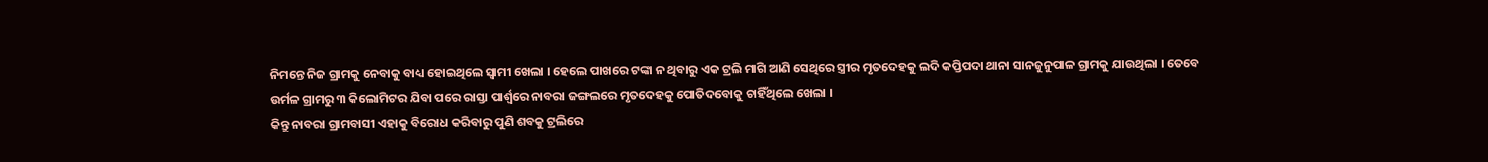ନିମନ୍ତେ ନିଜ ଗ୍ରାମକୁ ନେବାକୁ ବାଧ୍ୟ ହୋଇଥିଲେ ସ୍ୱାମୀ ଖେଲା । ହେଲେ ପାଖରେ ଟଙ୍କା ନ ଥିବାରୁ ଏକ ଟ୍ରଲି ମାଗି ଆଣି ସେଥିରେ ସ୍ତ୍ରୀର ମୃତଦେହକୁ ଲଦି କପ୍ତିପଦା ଥାନା ସାନଜୁନୁପାଳ ଗ୍ରାମକୁ ଯାଉଥିଲା । ତେବେ ଉର୍ମଳ ଗ୍ରାମରୁ ୩ କିଲୋମିଟର ଯିବା ପରେ ରାସ୍ତା ପାର୍ଶ୍ୱରେ ନାବରା ଜଙ୍ଗଲରେ ମୃତଦେହକୁ ପୋତିଦବୋକୁ ଚାହିଁଥିଲେ ଖେଲା ।
କିନ୍ତୁ ନାବରା ଗ୍ରାମବାସୀ ଏହାକୁ ବିରୋଧ କରିବାରୁ ପୁଣି ଶବକୁ ଟ୍ରଲିରେ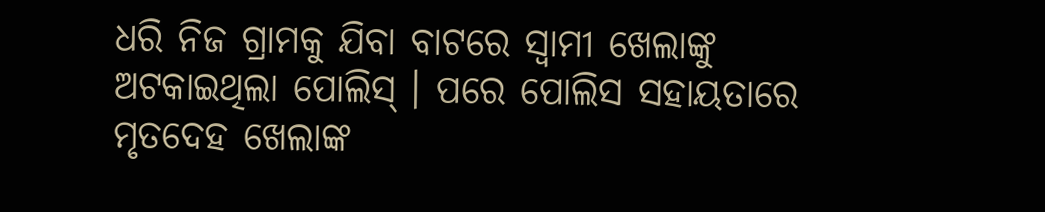ଧରି ନିଜ ଗ୍ରାମକୁ ଯିବା ବାଟରେ ସ୍ୱାମୀ ଖେଲାଙ୍କୁ ଅଟକାଇଥିଲା ପୋଲିସ୍ । ପରେ ପୋଲିସ ସହାୟତାରେ ମୃତଦେହ ଖେଲାଙ୍କ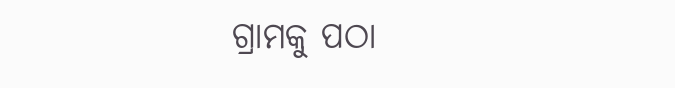ଗ୍ରାମକୁ ପଠା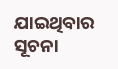ଯାଇଥିବାର ସୂଚନା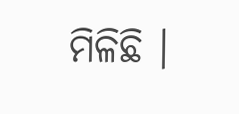ମିଳିଛି ।